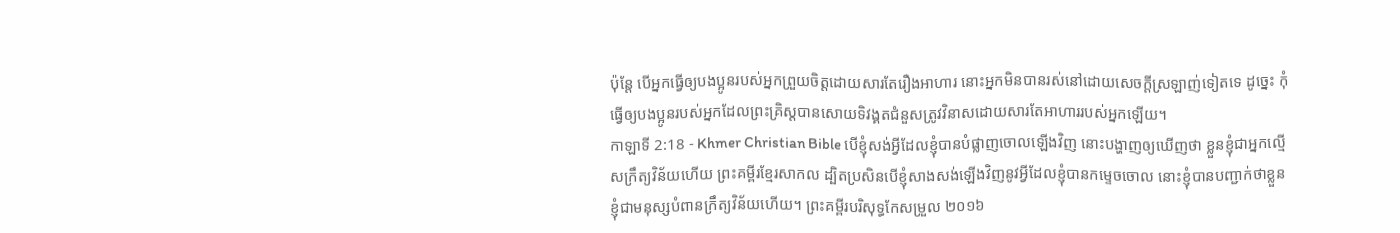ប៉ុន្ដែ បើអ្នកធ្វើឲ្យបងប្អូនរបស់អ្នកព្រួយចិត្ដដោយសារតែរឿងអាហារ នោះអ្នកមិនបានរស់នៅដោយសេចក្ដីស្រឡាញ់ទៀតទេ ដូច្នេះ កុំធ្វើឲ្យបងប្អូនរបស់អ្នកដែលព្រះគ្រិស្ដបានសោយទិវង្គតជំនួសត្រូវវិនាសដោយសារតែអាហាររបស់អ្នកឡើយ។
កាឡាទី 2:18 - Khmer Christian Bible បើខ្ញុំសង់អ្វីដែលខ្ញុំបានបំផ្លាញចោលឡើងវិញ នោះបង្ហាញឲ្យឃើញថា ខ្លួនខ្ញុំជាអ្នកល្មើសក្រឹត្យវិន័យហើយ ព្រះគម្ពីរខ្មែរសាកល ដ្បិតប្រសិនបើខ្ញុំសាងសង់ឡើងវិញនូវអ្វីដែលខ្ញុំបានកម្ទេចចោល នោះខ្ញុំបានបញ្ជាក់ថាខ្លួនខ្ញុំជាមនុស្សបំពានក្រឹត្យវិន័យហើយ។ ព្រះគម្ពីរបរិសុទ្ធកែសម្រួល ២០១៦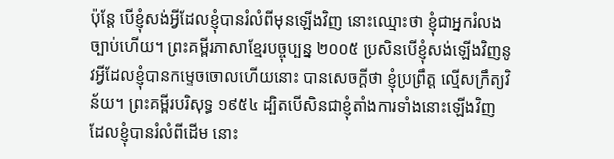ប៉ុន្ដែ បើខ្ញុំសង់អ្វីដែលខ្ញុំបានរំលំពីមុនឡើងវិញ នោះឈ្មោះថា ខ្ញុំជាអ្នករំលងច្បាប់ហើយ។ ព្រះគម្ពីរភាសាខ្មែរបច្ចុប្បន្ន ២០០៥ ប្រសិនបើខ្ញុំសង់ឡើងវិញនូវអ្វីដែលខ្ញុំបានកម្ទេចចោលហើយនោះ បានសេចក្ដីថា ខ្ញុំប្រព្រឹត្ត ល្មើសក្រឹត្យវិន័យ។ ព្រះគម្ពីរបរិសុទ្ធ ១៩៥៤ ដ្បិតបើសិនជាខ្ញុំតាំងការទាំងនោះឡើងវិញ ដែលខ្ញុំបានរំលំពីដើម នោះ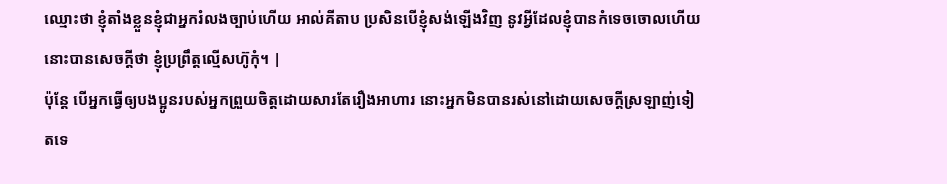ឈ្មោះថា ខ្ញុំតាំងខ្លួនខ្ញុំជាអ្នករំលងច្បាប់ហើយ អាល់គីតាប ប្រសិនបើខ្ញុំសង់ឡើងវិញ នូវអ្វីដែលខ្ញុំបានកំទេចចោលហើយនោះបានសេចក្ដីថា ខ្ញុំប្រព្រឹត្ដល្មើសហ៊ូកុំ។ |
ប៉ុន្ដែ បើអ្នកធ្វើឲ្យបងប្អូនរបស់អ្នកព្រួយចិត្ដដោយសារតែរឿងអាហារ នោះអ្នកមិនបានរស់នៅដោយសេចក្ដីស្រឡាញ់ទៀតទេ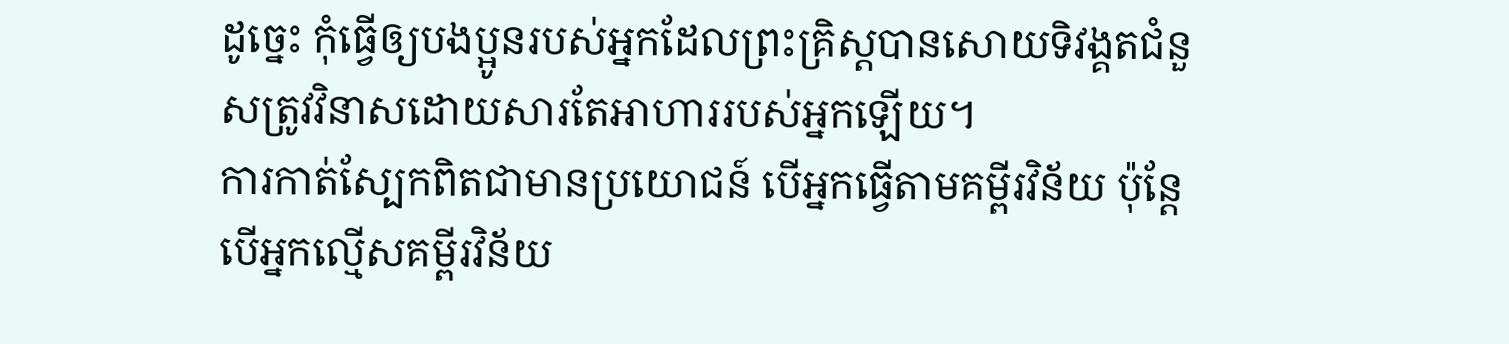ដូច្នេះ កុំធ្វើឲ្យបងប្អូនរបស់អ្នកដែលព្រះគ្រិស្ដបានសោយទិវង្គតជំនួសត្រូវវិនាសដោយសារតែអាហាររបស់អ្នកឡើយ។
ការកាត់ស្បែកពិតជាមានប្រយោជន៍ បើអ្នកធ្វើតាមគម្ពីរវិន័យ ប៉ុន្ដែបើអ្នកល្មើសគម្ពីរវិន័យ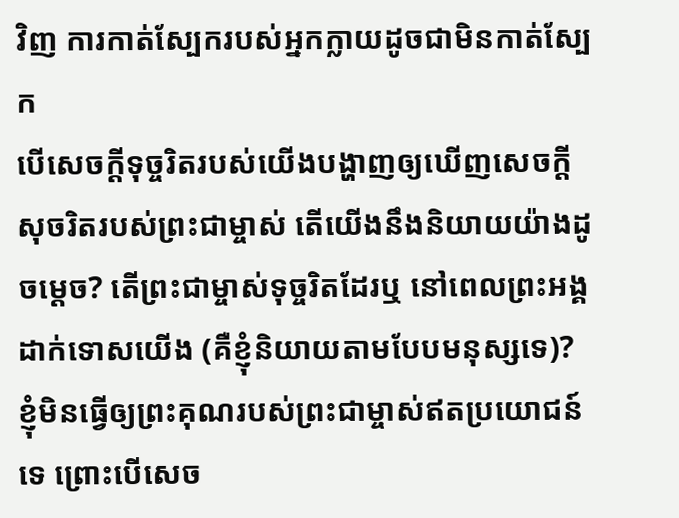វិញ ការកាត់ស្បែករបស់អ្នកក្លាយដូចជាមិនកាត់ស្បែក
បើសេចក្ដីទុច្ចរិតរបស់យើងបង្ហាញឲ្យឃើញសេចក្ដីសុចរិតរបស់ព្រះជាម្ចាស់ តើយើងនឹងនិយាយយ៉ាងដូចម្ដេច? តើព្រះជាម្ចាស់ទុច្ចរិតដែរឬ នៅពេលព្រះអង្គដាក់ទោសយើង (គឺខ្ញុំនិយាយតាមបែបមនុស្សទេ)?
ខ្ញុំមិនធ្វើឲ្យព្រះគុណរបស់ព្រះជាម្ចាស់ឥតប្រយោជន៍ទេ ព្រោះបើសេច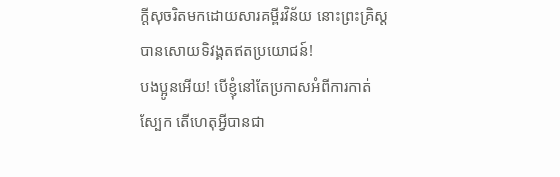ក្ដីសុចរិតមកដោយសារគម្ពីរវិន័យ នោះព្រះគ្រិស្ដបានសោយទិវង្គតឥតប្រយោជន៍!
បងប្អូនអើយ! បើខ្ញុំនៅតែប្រកាសអំពីការកាត់ស្បែក តើហេតុអ្វីបានជា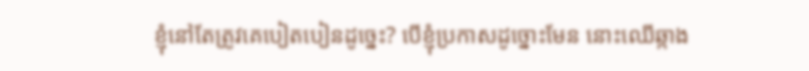ខ្ញុំនៅតែត្រូវគេបៀតបៀនដូច្នេះ? បើខ្ញុំប្រកាសដូច្នោះមែន នោះឈើឆ្កាង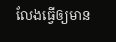លែងធ្វើឲ្យមាន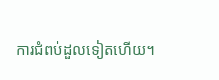ការជំពប់ដួលទៀតហើយ។